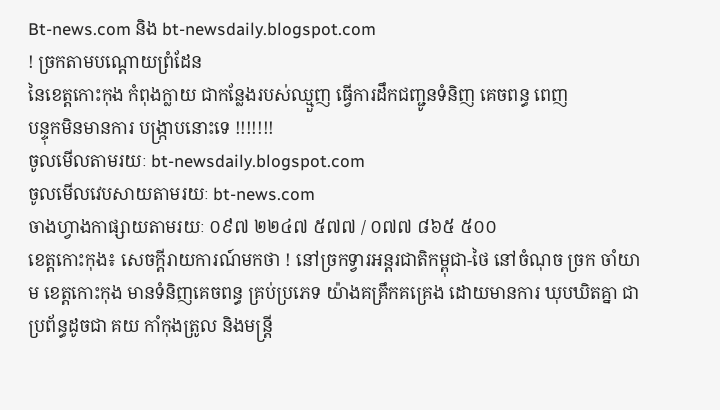Bt-news.com និង bt-newsdaily.blogspot.com
! ច្រកតាមបណ្ដោយព្រំដែន
នៃខេត្តកោះកុង កំពុងក្លាយ ជាកន្លែងរបស់ឈ្មួញ ធ្វើការដឹកជញ្ជូនទំនិញ គេចពន្ធ ពេញ
បន្ទុកមិនមានការ បង្ក្រាបនោះទេ !!!!!!!
ចូលមើលតាមរយៈ bt-newsdaily.blogspot.com
ចូលមើលវេបសាយតាមរយៈ bt-news.com
ចាងហ្វាងកាផ្សាយតាមរយៈ ០៩៧ ២២៤៧ ៥៧៧ / ០៧៧ ៨៦៥ ៥០០
ខេត្តកោះកុង៖ សេចក្ដីរាយការណ៍មកថា ! នៅច្រកទ្វារអន្តរជាតិកម្ពុជា-ថៃ នៅចំណុច ច្រក ចាំយាម ខេត្តកោះកុង មានទំនិញគេចពន្ធ គ្រប់ប្រភេទ យ៉ាងគគ្រឹកគគ្រេង ដោយមានការ ឃុបឃិតគ្នា ជាប្រព័ន្ធដូចជា គយ កាំកុងត្រូល និងមន្ត្រី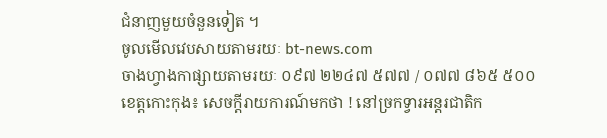ជំនាញមួយចំនួនទៀត ។
ចូលមើលវេបសាយតាមរយៈ bt-news.com
ចាងហ្វាងកាផ្សាយតាមរយៈ ០៩៧ ២២៤៧ ៥៧៧ / ០៧៧ ៨៦៥ ៥០០
ខេត្តកោះកុង៖ សេចក្ដីរាយការណ៍មកថា ! នៅច្រកទ្វារអន្តរជាតិក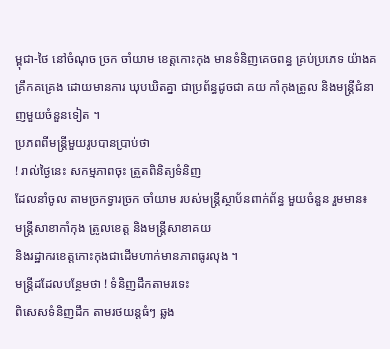ម្ពុជា-ថៃ នៅចំណុច ច្រក ចាំយាម ខេត្តកោះកុង មានទំនិញគេចពន្ធ គ្រប់ប្រភេទ យ៉ាងគគ្រឹកគគ្រេង ដោយមានការ ឃុបឃិតគ្នា ជាប្រព័ន្ធដូចជា គយ កាំកុងត្រូល និងមន្ត្រីជំនាញមួយចំនួនទៀត ។
ប្រភពពីមន្ត្រីមួយរូបបានប្រាប់ថា
! រាល់ថ្ងៃនេះ សកម្មភាពចុះ ត្រួតពិនិត្យទំនិញ
ដែលនាំចូល តាមច្រកទ្វារច្រក ចាំយាម របស់មន្ត្រីស្ថាប័នពាក់ព័ន្ធ មួយចំនួន រួមមាន៖
មន្ត្រីសាខាកាំកុង ត្រូលខេត្ត និងមន្ត្រីសាខាគយ
និងរដ្ឋាករខេត្តកោះកុងជាដើមហាក់មានភាពធូរលុង ។
មន្ត្រីដដែលបន្ថែមថា ! ទំនិញដឹកតាមរទេះ
ពិសេសទំនិញដឹក តាមរថយន្តធំៗ ឆ្លង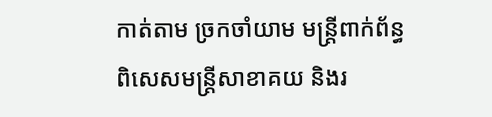កាត់តាម ច្រកចាំយាម មន្ត្រីពាក់ព័ន្ធ
ពិសេសមន្ត្រីសាខាគយ និងរ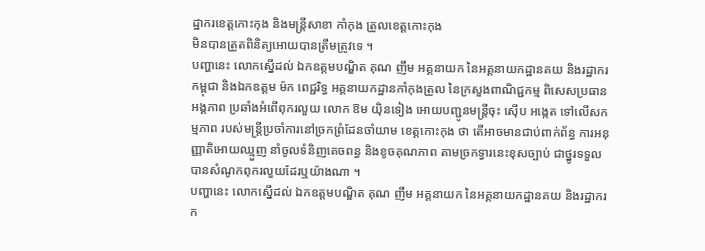ដ្ឋាករខេត្តកោះកុង និងមន្ត្រីសាខា កាំកុង ត្រូលខេត្តកោះកុង
មិនបានត្រួតពិនិត្យអោយបានត្រឹមត្រូវទេ ។
បញ្ហានេះ លោកស្នើដល់ ឯកឧត្តមបណ្ឌិត គុណ ញឹម អគ្គនាយក នៃអគ្គនាយកដ្ឋានគយ និងរដ្ឋាករកម្ពុជា និងឯកឧត្តម ម៉ក ពេជ្ជរិទ្ធ អគ្គនាយកដ្ឋានកាំកុងត្រូល នៃក្រសួងពាណិជ្ជកម្ម ពិសេសប្រធានអង្គភាព ប្រឆាំងអំពើពុករលួយ លោក ឱម យ៉ិនទៀង អោយបញ្ជូនមន្ត្រីចុះ ស៊ើប អង្កេត ទៅលើសកម្មភាព របស់មន្ត្រីប្រចាំការនៅច្រកព្រំដែនចាំយាម ខេត្តកោះកុង ថា តើអាចមានជាប់ពាក់ព័ន្ធ ការអនុញ្ញាតិអោយឈ្មួញ នាំចូលទំនិញគេចពន្ធ និងខូចគុណភាព តាមច្រកទ្វារនេះខុសច្បាប់ ជាថ្នូរទទួលបានសំណូកពុករលួយដែរឬយ៉ាងណា ។
បញ្ហានេះ លោកស្នើដល់ ឯកឧត្តមបណ្ឌិត គុណ ញឹម អគ្គនាយក នៃអគ្គនាយកដ្ឋានគយ និងរដ្ឋាករក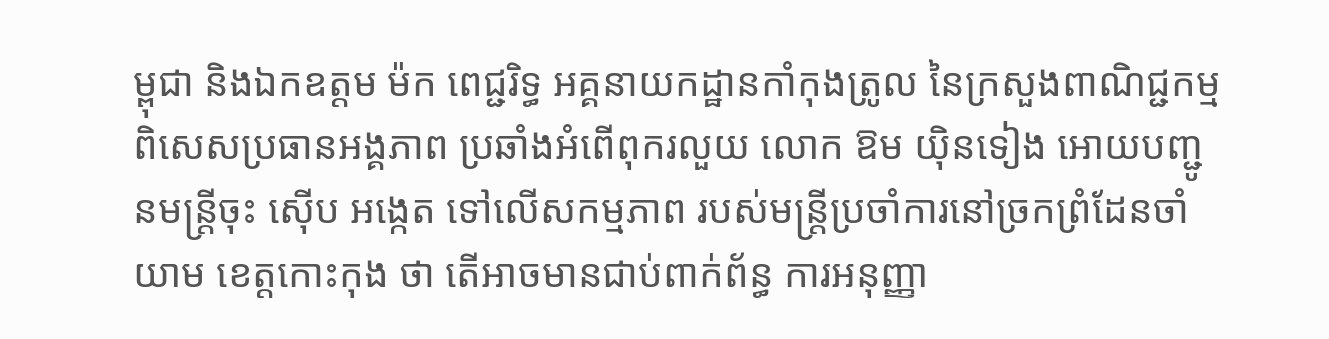ម្ពុជា និងឯកឧត្តម ម៉ក ពេជ្ជរិទ្ធ អគ្គនាយកដ្ឋានកាំកុងត្រូល នៃក្រសួងពាណិជ្ជកម្ម ពិសេសប្រធានអង្គភាព ប្រឆាំងអំពើពុករលួយ លោក ឱម យ៉ិនទៀង អោយបញ្ជូនមន្ត្រីចុះ ស៊ើប អង្កេត ទៅលើសកម្មភាព របស់មន្ត្រីប្រចាំការនៅច្រកព្រំដែនចាំយាម ខេត្តកោះកុង ថា តើអាចមានជាប់ពាក់ព័ន្ធ ការអនុញ្ញា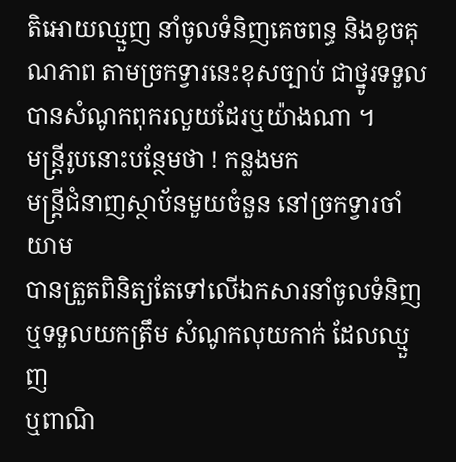តិអោយឈ្មួញ នាំចូលទំនិញគេចពន្ធ និងខូចគុណភាព តាមច្រកទ្វារនេះខុសច្បាប់ ជាថ្នូរទទួលបានសំណូកពុករលួយដែរឬយ៉ាងណា ។
មន្ត្រីរូបនោះបន្ថែមថា ! កន្លងមក
មន្ត្រីជំនាញស្ថាប័នមួយចំនួន នៅច្រកទ្វារចាំយាម
បានត្រួតពិនិត្យតែទៅលើឯកសារនាំចូលទំនិញ ឬទទួលយកត្រឹម សំណូកលុយកាក់ ដែលឈ្មួញ
ឬពាណិ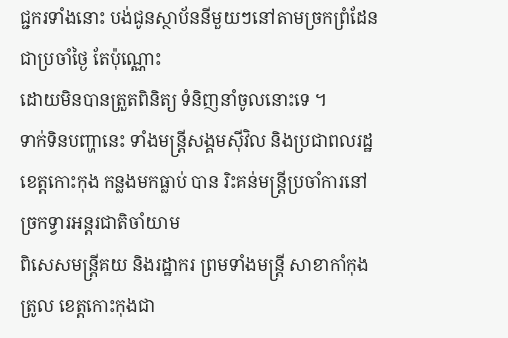ជ្ជករទាំងនោះ បង់ជូនស្ថាប័ននីមួយៗនៅតាមច្រកព្រំដែនជាប្រចាំថ្ងៃ តែប៉ុណ្ណោះ
ដោយមិនបានត្រួតពិនិត្យ ទំនិញនាំចូលនោះទេ ។
ទាក់ទិនបញ្ហានេះ ទាំងមន្ត្រីសង្គមស៊ីវិល និងប្រជាពលរដ្ឋ
ខេត្តកោះកុង កន្លងមកធ្លាប់ បាន រិះគន់មន្ត្រីប្រចាំការនៅច្រកទ្វារអន្តរជាតិចាំយាម
ពិសេសមន្ត្រីគយ និងរដ្ឋាករ ព្រមទាំងមន្ត្រី សាខាកាំកុងត្រូល ខេត្តកោះកុងជា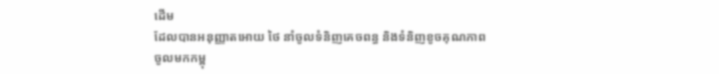ដើម
ដែលបានអនុញ្ញាតអោយ ថៃ នាំចូលទំនិញគេចពន្ធ និងទំនិញខូចគុណភាព
ចូលមកកម្ពុ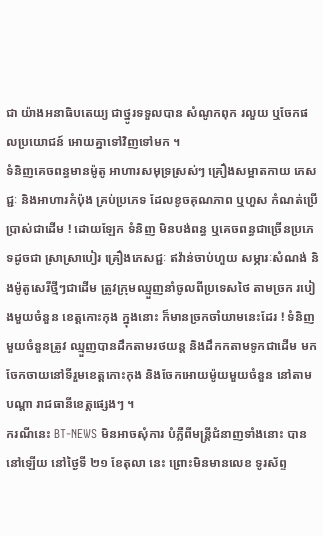ជា យ៉ាងអនាធិបតេយ្យ ជាថ្នូរទទួលបាន សំណូកពុក រលួយ ឬចែកផលប្រយោជន៍ អោយគ្នាទៅវិញទៅមក ។
ទំនិញគេចពន្ធមានម៉ូតូ អាហារសមុទ្រស្រស់ៗ គ្រឿងសម្អាតកាយ ភេសជ្ជៈ និងអាហារកំប៉ុង គ្រប់ប្រភេទ ដែលខូចគុណភាព ឬហួស កំណត់ប្រើប្រាស់ជាដើម ! ដោយឡែក ទំនិញ មិនបង់ពន្ធ ឬគេចពន្ធជាច្រើនប្រភេទដូចជា ស្រាស្រាបៀរ គ្រឿងភេសជ្ជៈ ឥវ៉ាន់ចាប់ហួយ សម្ភារៈសំណង់ និងម៉ូតូសេរីថី្មៗជាដើម ត្រូវក្រុមឈ្មួញនាំចូលពីប្រទេសថៃ តាមច្រក របៀងមួយចំនួន ខេត្តកោះកុង ក្នុងនោះ ក៏មានច្រកចាំយាមនេះដែរ ! ទំនិញមួយចំនួនត្រូវ ឈ្មួញបានដឹកតាមរថយន្ត និងដឹកកតាមទូកជាដើម មកចែកចាយនៅទីរួមខេត្តកោះកុង និងចែកអោយម៉ូយមួយចំនួន នៅតាមបណ្តា រាជធានីខេត្តផ្សេងៗ ។
ករណីនេះ BT-NEWS មិនអាចសុំការ បំភ្លឺពីមន្ត្រីជំនាញទាំងនោះ បាននៅឡើយ នៅថ្ងៃទី ២១ ខែតុលា នេះ ព្រោះមិនមានលេខ ទូរស័ព្ទ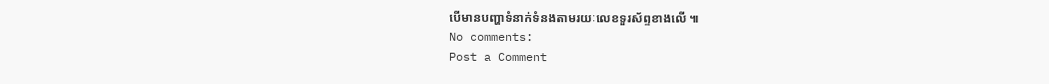បើមានបញ្ហាទំនាក់ទំនងតាមរយៈលេខទួរស័ព្ទខាងលើ ៕
No comments:
Post a Comment